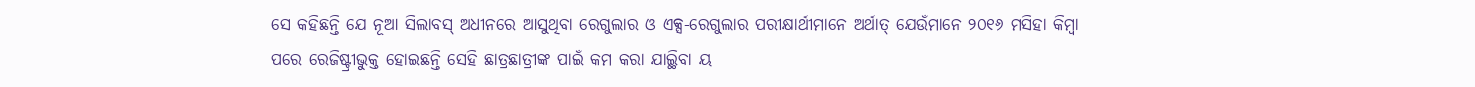ସେ କହିଛନ୍ତି ଯେ ନୂଆ ସିଲାବସ୍ ଅଧୀନରେ ଆସୁଥିବା ରେଗୁଲାର ଓ ଏକ୍ସ-ରେଗୁଲାର ପରୀକ୍ଷାର୍ଥୀମାନେ ଅର୍ଥାତ୍ ଯେଉଁମାନେ ୨୦୧୬ ମସିହା କିମ୍ବା ପରେ ରେଜିଷ୍ଟ୍ରୀଭୁକ୍ତ ହୋଇଛନ୍ତି ସେହି ଛାତ୍ରଛାତ୍ରୀଙ୍କ ପାଇଁ କମ କରା ଯାଇ୍ଥିବା ୟ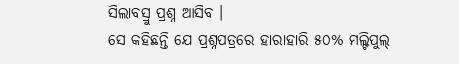ସିଲାବସ୍ରୁ ପ୍ରଶ୍ନ ଆସିବ ।
ସେ କହିଛନ୍ତି ଯେ ପ୍ରଶ୍ନପତ୍ରରେ ହାରାହାରି ୫୦% ମଲ୍ଟିପୁଲ୍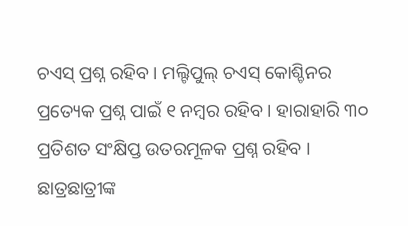ଚଏସ୍ ପ୍ରଶ୍ନ ରହିବ । ମଲ୍ଟିପୁଲ୍ ଚଏସ୍ କୋଶ୍ଚିନର ପ୍ରତ୍ୟେକ ପ୍ରଶ୍ନ ପାଇଁ ୧ ନମ୍ବର ରହିବ । ହାରାହାରି ୩୦ ପ୍ରତିଶତ ସଂକ୍ଷିପ୍ତ ଉତରମୂଳକ ପ୍ରଶ୍ନ ରହିବ । ଛାତ୍ରଛାତ୍ରୀଙ୍କ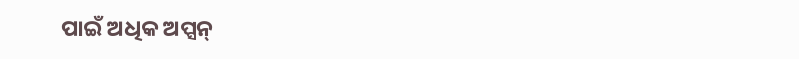ପାଇଁ ଅଧିକ ଅପ୍ସନ୍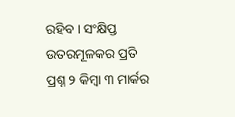ରହିବ । ସଂକ୍ଷିପ୍ତ ଉତରମୂଳକର ପ୍ରତି ପ୍ରଶ୍ନ ୨ କିମ୍ବା ୩ ମାର୍କର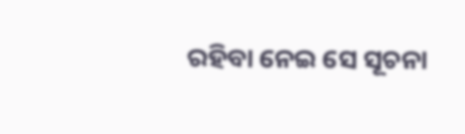ରହିବା ନେଇ ସେ ସୂଚନା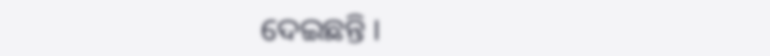ଦେଇଛନ୍ତି ।